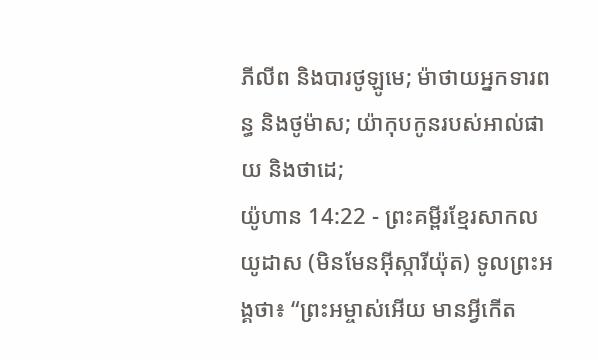ភីលីព និងបារថូឡូមេ; ម៉ាថាយអ្នកទារពន្ធ និងថូម៉ាស; យ៉ាកុបកូនរបស់អាល់ផាយ និងថាដេ;
យ៉ូហាន 14:22 - ព្រះគម្ពីរខ្មែរសាកល យូដាស (មិនមែនអ៊ីស្ការីយ៉ុត) ទូលព្រះអង្គថា៖ “ព្រះអម្ចាស់អើយ មានអ្វីកើត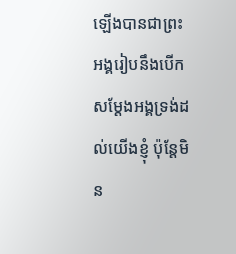ឡើងបានជាព្រះអង្គរៀបនឹងបើកសម្ដែងអង្គទ្រង់ដល់យើងខ្ញុំ ប៉ុន្តែមិន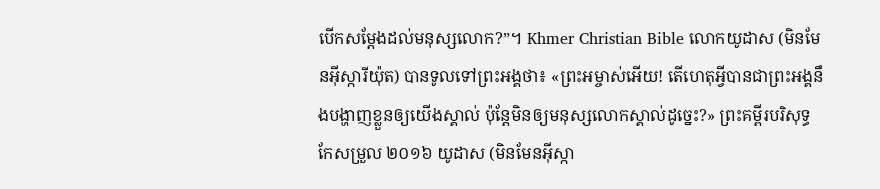បើកសម្ដែងដល់មនុស្សលោក?”។ Khmer Christian Bible លោកយូដាស (មិនមែនអ៊ីស្ការីយ៉ុត) បានទូលទៅព្រះអង្គថា៖ «ព្រះអម្ចាស់អើយ! តើហេតុអ្វីបានជាព្រះអង្គនឹងបង្ហាញខ្លួនឲ្យយើងស្គាល់ ប៉ុន្ដែមិនឲ្យមនុស្សលោកស្គាល់ដូច្នេះ?» ព្រះគម្ពីរបរិសុទ្ធកែសម្រួល ២០១៦ យូដាស (មិនមែនអ៊ីស្កា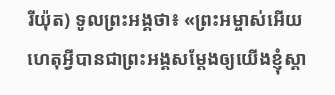រីយ៉ុត) ទូលព្រះអង្គថា៖ «ព្រះអម្ចាស់អើយ ហេតុអ្វីបានជាព្រះអង្គសម្តែងឲ្យយើងខ្ញុំស្គា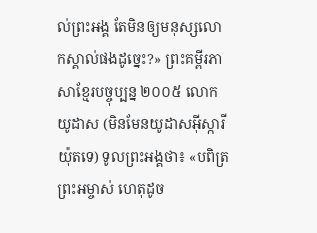ល់ព្រះអង្គ តែមិនឲ្យមនុស្សលោកស្គាល់ផងដូច្នេះ?» ព្រះគម្ពីរភាសាខ្មែរបច្ចុប្បន្ន ២០០៥ លោកយូដាស (មិនមែនយូដាសអ៊ីស្ការីយ៉ុតទេ) ទូលព្រះអង្គថា៖ «បពិត្រព្រះអម្ចាស់ ហេតុដូច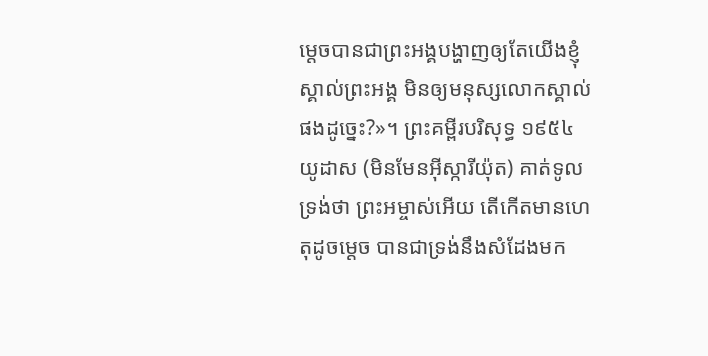ម្ដេចបានជាព្រះអង្គបង្ហាញឲ្យតែយើងខ្ញុំស្គាល់ព្រះអង្គ មិនឲ្យមនុស្សលោកស្គាល់ផងដូច្នេះ?»។ ព្រះគម្ពីរបរិសុទ្ធ ១៩៥៤ យូដាស (មិនមែនអ៊ីស្ការីយ៉ុត) គាត់ទូលទ្រង់ថា ព្រះអម្ចាស់អើយ តើកើតមានហេតុដូចម្តេច បានជាទ្រង់នឹងសំដែងមក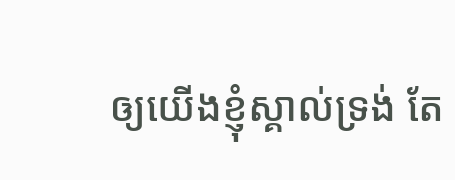ឲ្យយើងខ្ញុំស្គាល់ទ្រង់ តែ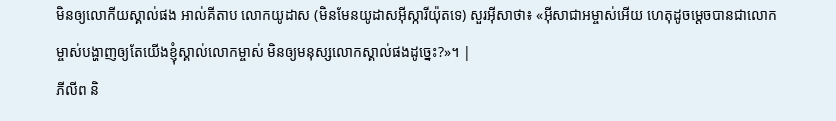មិនឲ្យលោកីយស្គាល់ផង អាល់គីតាប លោកយូដាស (មិនមែនយូដាសអ៊ីស្ការីយ៉ុតទេ) សួរអ៊ីសាថា៖ «អ៊ីសាជាអម្ចាស់អើយ ហេតុដូចម្ដេចបានជាលោកម្ចាស់បង្ហាញឲ្យតែយើងខ្ញុំស្គាល់លោកម្ចាស់ មិនឲ្យមនុស្សលោកស្គាល់ផងដូច្នេះ?»។ |
ភីលីព និ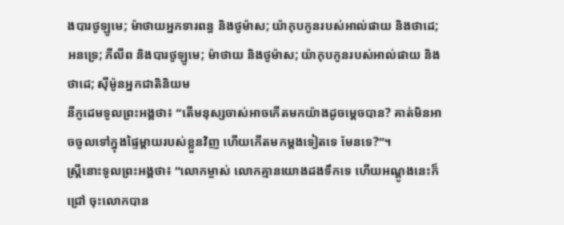ងបារថូឡូមេ; ម៉ាថាយអ្នកទារពន្ធ និងថូម៉ាស; យ៉ាកុបកូនរបស់អាល់ផាយ និងថាដេ;
អនទ្រេ; ភីលីព និងបារថូឡូមេ; ម៉ាថាយ និងថូម៉ាស; យ៉ាកុបកូនរបស់អាល់ផាយ និងថាដេ; ស៊ីម៉ូនអ្នកជាតិនិយម
នីកូដេមទូលព្រះអង្គថា៖ “តើមនុស្សចាស់អាចកើតមកយ៉ាងដូចម្ដេចបាន? គាត់មិនអាចចូលទៅក្នុងផ្ទៃម្ដាយរបស់ខ្លួនវិញ ហើយកើតមកម្ដងទៀតទេ មែនទេ?”។
ស្ត្រីនោះទូលព្រះអង្គថា៖ “លោកម្ចាស់ លោកគ្មានយោងដងទឹកទេ ហើយអណ្ដូងនេះក៏ជ្រៅ ចុះលោកបាន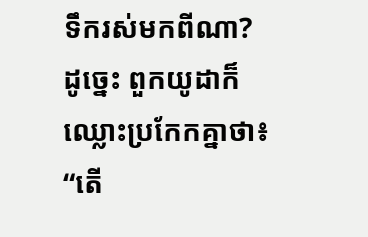ទឹករស់មកពីណា?
ដូច្នេះ ពួកយូដាក៏ឈ្លោះប្រកែកគ្នាថា៖ “តើ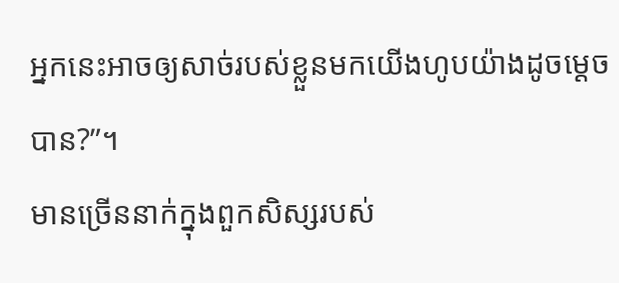អ្នកនេះអាចឲ្យសាច់របស់ខ្លួនមកយើងហូបយ៉ាងដូចម្ដេចបាន?”។
មានច្រើននាក់ក្នុងពួកសិស្សរបស់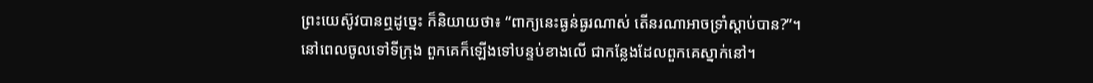ព្រះយេស៊ូវបានឮដូច្នេះ ក៏និយាយថា៖ “ពាក្យនេះធ្ងន់ធ្ងរណាស់ តើនរណាអាចទ្រាំស្ដាប់បាន?”។
នៅពេលចូលទៅទីក្រុង ពួកគេក៏ឡើងទៅបន្ទប់ខាងលើ ជាកន្លែងដែលពួកគេស្នាក់នៅ។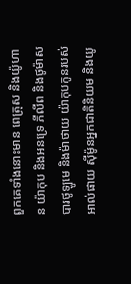ពួកគេទាំងនោះមាន ពេត្រុស និងយ៉ូហាន យ៉ាកុប និងអនទ្រេ ភីលីព និងថូម៉ាស បារថូឡូមេ និងម៉ាថាយ យ៉ាកុបកូនរបស់អាល់ផាយ ស៊ីម៉ូនអ្នកជាតិនិយម និងយូ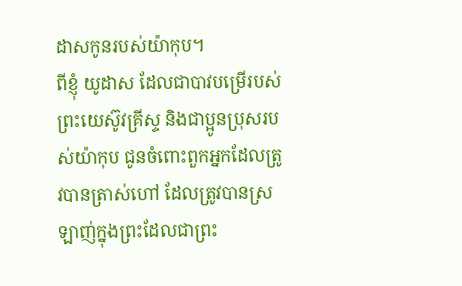ដាសកូនរបស់យ៉ាកុប។
ពីខ្ញុំ យូដាស ដែលជាបាវបម្រើរបស់ព្រះយេស៊ូវគ្រីស្ទ និងជាប្អូនប្រុសរបស់យ៉ាកុប ជូនចំពោះពួកអ្នកដែលត្រូវបានត្រាស់ហៅ ដែលត្រូវបានស្រឡាញ់ក្នុងព្រះដែលជាព្រះ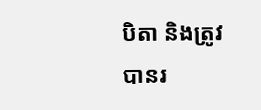បិតា និងត្រូវបានរ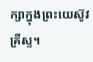ក្សាក្នុងព្រះយេស៊ូវគ្រីស្ទ។